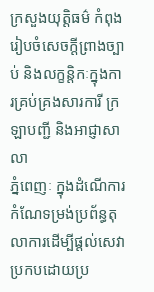ក្រសួងយុត្តិធម៌ កំពុងរៀបចំសេចក្ដីព្រាងច្បាប់ និងលក្ខន្តិកៈក្នុងការគ្រប់គ្រងសារការី ក្រឡាបញ្ជី និងអាជ្ញាសាលា
ភ្នំពេញៈ ក្នុងដំណើការកំណែទម្រង់ប្រព័ន្ធតុលាការដើម្បីផ្ដល់សេវាប្រកបដោយប្រ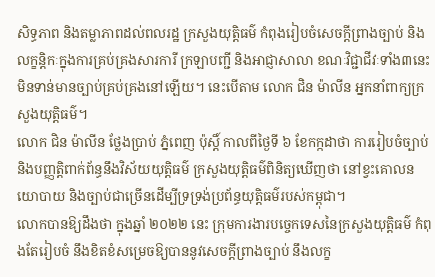សិទ្ធភាព និងតម្លាភាពដល់ពលរដ្ឋ ក្រសួងយុត្តិធម៌ កំពុងរៀបចំសេចក្ដីព្រាងច្បាប់ និងលក្ខន្តិកៈក្នុងការគ្រប់គ្រងសារការី ក្រឡាបញ្ជី និងអាជ្ញាសាលា ខណៈវិជ្ជាជីវៈទាំង៣នេះ មិនទាន់មានច្បាប់គ្រប់គ្រងនៅឡើយ។ នេះបើតាម លោក ជិន ម៉ាលីន អ្នកនាំពាក្យក្រសួងយុត្តិធម៌។
លោក ជិន ម៉ាលីន ថ្លែងប្រាប់ ភ្នំពេញ ប៉ុស្ដិ៍ កាលពីថ្ងៃទី ៦ ខែកក្កដាថា ការរៀបចំច្បាប់ និងបញ្ញត្តិពាក់ព័ន្ធនឹងវិស័យយុត្ដិធម៌ ក្រសួងយុត្ដិធម៌ពិនិត្យឃើញថា នៅខ្វះគោលនយោបាយ និងច្បាប់ជាច្រើនដើម្បីទ្រទ្រង់ប្រព័ន្ធយុត្តិធម៌របស់កម្ពុជា។
លោកបានឱ្យដឹងថា ក្នុងឆ្នាំ ២០២២ នេះ ក្រុមការងារបច្ចេកទេសនៃក្រសួងយុត្តិធម៌ កំពុងតែរៀបចំ នឹងខិតខំសម្រេចឱ្យបាននូវសេចក្ដីព្រាងច្បាប់ នឹងលក្ខ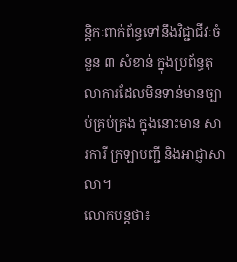ន្តិកៈពាក់ព័ន្ធទៅនឹងវិជ្ជាជីវៈចំនួន ៣ សំខាន់ ក្នុងប្រព័ន្ធតុលាការដែលមិនទាន់មានច្បាប់គ្រប់គ្រង ក្នុងនោះមាន សារការី ក្រឡាបញ្ជី និងអាជ្ញាសាលា។
លោកបន្តថា៖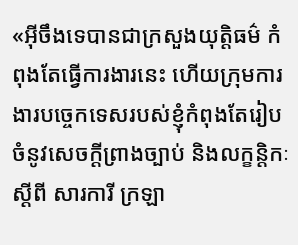«អ៊ីចឹងទេបានជាក្រសួងយុត្តិធម៌ កំពុងតែធ្វើការងារនេះ ហើយក្រុមការងារបច្ចេកទេសរបស់ខ្ញុំកំពុងតែរៀបចំនូវសេចក្ដីព្រាងច្បាប់ និងលក្ខន្តិកៈស្ដីពី សារការី ក្រឡា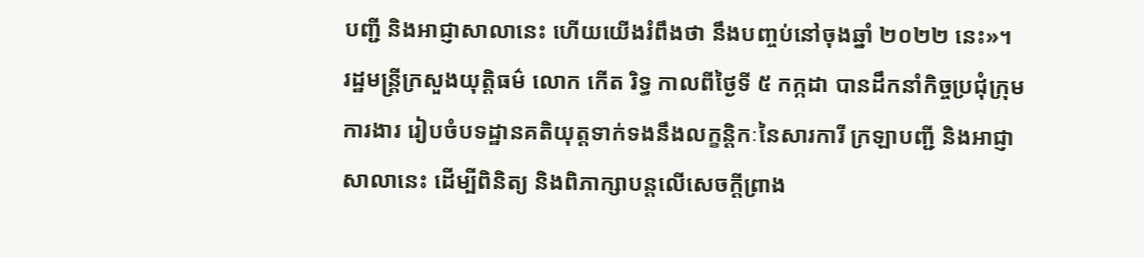បញ្ជី និងអាជ្ញាសាលានេះ ហើយយើងរំពឹងថា នឹងបញ្ចប់នៅចុងឆ្នាំ ២០២២ នេះ»។
រដ្ឋមន្រ្ដីក្រសួងយុត្តិធម៌ លោក កើត រិទ្ធ កាលពីថ្ងៃទី ៥ កក្កដា បានដឹកនាំកិច្ចប្រជុំក្រុមការងារ រៀបចំបទដ្ឋានគតិយុត្តទាក់ទងនឹងលក្ខន្តិកៈនៃសារការី ក្រឡាបញ្ជី និងអាជ្ញាសាលានេះ ដើម្បីពិនិត្យ និងពិភាក្សាបន្តលើសេចក្តីព្រាង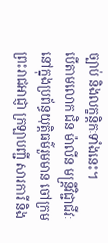ច្បាប់ និងលក្ខន្តិកៈទាំងនេះ។
បើតាមលោក ជិន ម៉ាលីន មន្រ្ដីវិជ្ជាជីវៈនៅក្នុងប្រព័ន្ធយុត្តិធម៌រួមមាន ចៅក្រម ព្រះរាជអាជ្ញា ក្រឡាបញ្ជី សារការី និង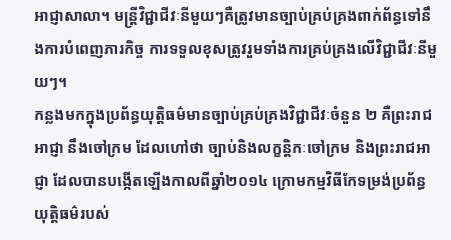អាជ្ញាសាលា។ មន្រ្ដីវិជ្ជាជីវៈនីមួយៗគឺត្រូវមានច្បាប់គ្រប់គ្រងពាក់ព័ន្ធទៅនឹងការបំពេញភារកិច្ច ការទទួលខុសត្រូវរួមទាំងការគ្រប់គ្រងលើវិជ្ជាជីវៈនីមួយៗ។
កន្លងមកក្នុងប្រព័ន្ធយុត្តិធម៌មានច្បាប់គ្រប់គ្រងវិជ្ជាជីវៈចំនួន ២ គឺព្រះរាជអាជ្ញា នឹងចៅក្រម ដែលហៅថា ច្បាប់និងលក្ខន្ដិកៈចៅក្រម និងព្រះរាជអាជ្ញា ដែលបានបង្កើតឡើងកាលពីឆ្នាំ២០១៤ ក្រោមកម្មវិធីកែទម្រង់ប្រព័ន្ធយុត្តិធម៌របស់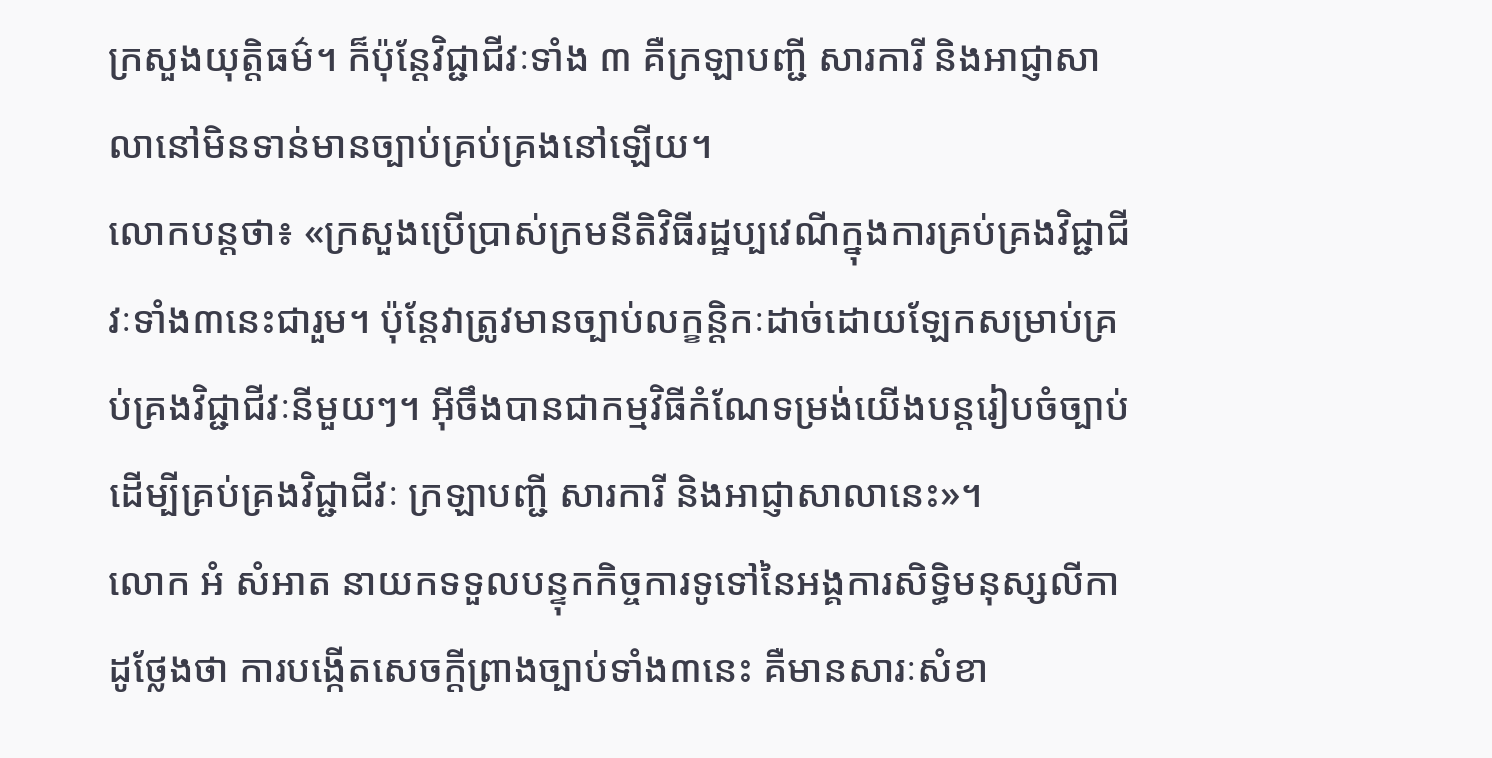ក្រសួងយុត្តិធម៌។ ក៏ប៉ុន្ដែវិជ្ជាជីវៈទាំង ៣ គឺក្រឡាបញ្ជី សារការី និងអាជ្ញាសាលានៅមិនទាន់មានច្បាប់គ្រប់គ្រងនៅឡើយ។
លោកបន្តថា៖ «ក្រសួងប្រើប្រាស់ក្រមនីតិវិធីរដ្ឋប្បវេណីក្នុងការគ្រប់គ្រងវិជ្ជាជីវៈទាំង៣នេះជារួម។ ប៉ុន្ដែវាត្រូវមានច្បាប់លក្ខន្តិកៈដាច់ដោយឡែកសម្រាប់គ្រប់គ្រងវិជ្ជាជីវៈនីមួយៗ។ អ៊ីចឹងបានជាកម្មវិធីកំណែទម្រង់យើងបន្តរៀបចំច្បាប់ដើម្បីគ្រប់គ្រងវិជ្ជាជីវៈ ក្រឡាបញ្ជី សារការី និងអាជ្ញាសាលានេះ»។
លោក អំ សំអាត នាយកទទួលបន្ទុកកិច្ចការទូទៅនៃអង្គការសិទ្ធិមនុស្សលីកាដូថ្លែងថា ការបង្កើតសេចក្តីព្រាងច្បាប់ទាំង៣នេះ គឺមានសារៈសំខា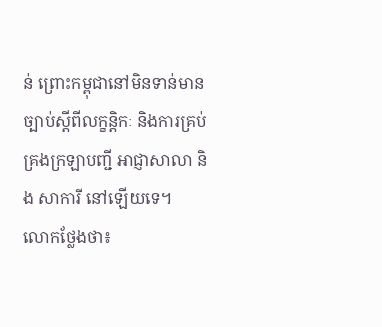ន់ ព្រោះកម្ពុជានៅមិនទាន់មានច្បាប់ស្តីពីលក្ខន្តិកៈ និងការគ្រប់គ្រងក្រឡាបញ្ជី អាជ្ញាសាលា និង សាការី នៅឡើយទេ។
លោកថ្លែងថា៖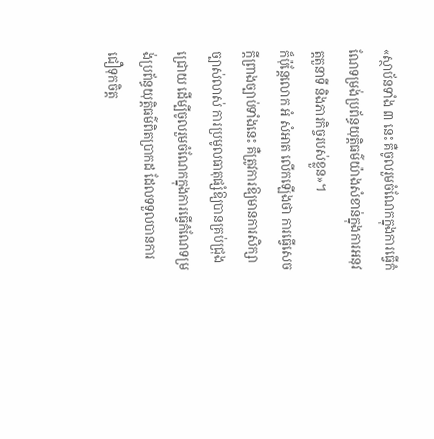«ស្ថាប័នទាំង ៣ នេះ គឺចូលរួមចំណែកក្នុងការធ្វើកំណែទម្រង់ប្រព័ន្ធយុត្តិធម៌យ៉ាងសំខាន់ក្នុងការអនុវត្តតួនាទី និងភារកិច្ចរបស់ខ្លួន»។
ក៏ប៉ុន្តែលោក អំ សំអាត លើកឡើងថា ការធ្វើសេចក្តីព្រាងច្បាប់ទាំងនេះ គឺត្រូវការឱ្យមានការសិក្សាច្បាស់លាស់ ការប្រមូលធាតុផ្សំឱ្យបានគ្រប់ជ្រុងជ្រោយ ដើម្បីចូលរួមចំណែកក្នុងការធ្វើកំណែទម្រង់ប្រព័ន្ធយុត្តិធម៌ពិតប្រាកដ ដែលទទួលបានការជឿទុកចិត្ត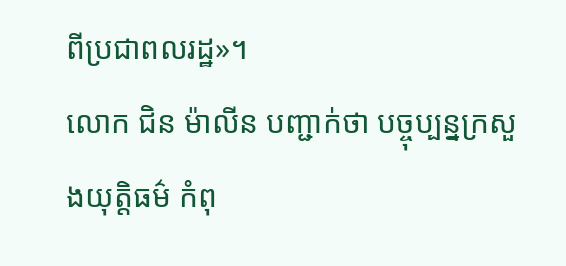ពីប្រជាពលរដ្ឋ»។
លោក ជិន ម៉ាលីន បញ្ជាក់ថា បច្ចុប្បន្នក្រសួងយុត្តិធម៌ កំពុ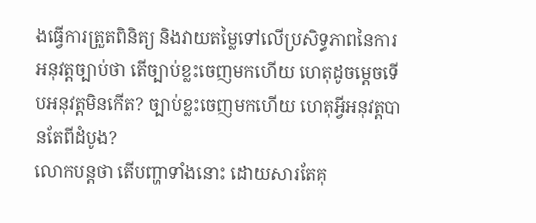ងធ្វើការត្រួតពិនិត្យ និងវាយតម្លៃទៅលើប្រសិទ្ធភាពនៃការអនុវត្ដច្បាប់ថា តើច្បាប់ខ្លះចេញមកហើយ ហេតុដូចម្ដេចទើបអនុវត្ដមិនកើត? ច្បាប់ខ្លះចេញមកហើយ ហេតុអ្វីអនុវត្ដបានតែពីដំបូង?
លោកបន្តថា តើបញ្ហាទាំងនោះ ដោយសារតែគុ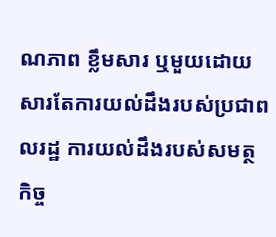ណភាព ខ្លឹមសារ ឬមួយដោយសារតែការយល់ដឹងរបស់ប្រជាពលរដ្ឋ ការយល់ដឹងរបស់សមត្ថកិច្ច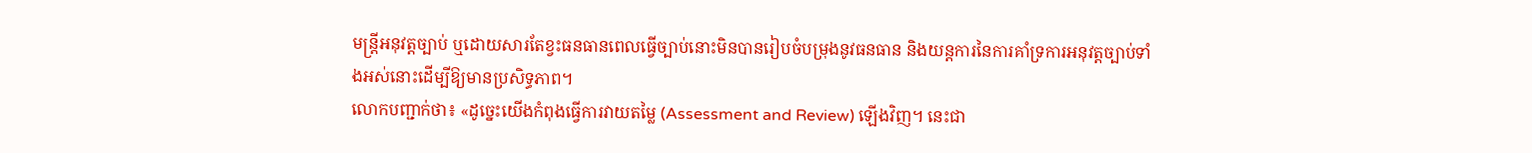មន្រ្ដីអនុវត្ដច្បាប់ ឬដោយសារតែខ្វះធនធានពេលធ្វើច្បាប់នោះមិនបានរៀបចំបម្រុងនូវធនធាន និងយន្តការនៃការគាំទ្រការអនុវត្ដច្បាប់ទាំងអស់នោះដើម្បីឱ្យមានប្រសិទ្ធភាព។
លោកបញ្ជាក់ថា៖ «ដូច្នេះយើងកំពុងធ្វើការវាយតម្លៃ (Assessment and Review) ឡើងវិញ។ នេះជា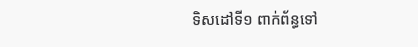ទិសដៅទី១ ពាក់ព័ន្ធទៅ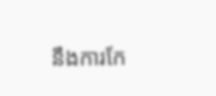នឹងការកែ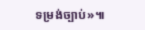ទម្រង់ច្បាប់»៕